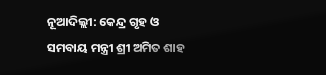ନୂଆଦିଲ୍ଲୀ: କେନ୍ଦ୍ର ଗୃହ ଓ ସମବାୟ ମନ୍ତ୍ରୀ ଶ୍ରୀ ଅମିତ ଶାହ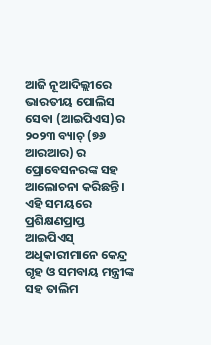ଆଜି ନୂଆଦିଲ୍ଲୀରେ ଭାରତୀୟ ପୋଲିସ ସେବା (ଆଇପିଏସ)ର ୨୦୨୩ ବ୍ୟାଚ୍ (୭୬ ଆରଆର) ର ପ୍ରୋବେସନରଙ୍କ ସହ ଆଲୋଚନା କରିଛନ୍ତି । ଏହି ସମୟରେ ପ୍ରଶିକ୍ଷଣପ୍ରାପ୍ତ ଆଇପିଏସ୍ ଅଧିକାରୀମାନେ କେନ୍ଦ୍ର ଗୃହ ଓ ସମବାୟ ମନ୍ତ୍ରୀଙ୍କ ସହ ତାଲିମ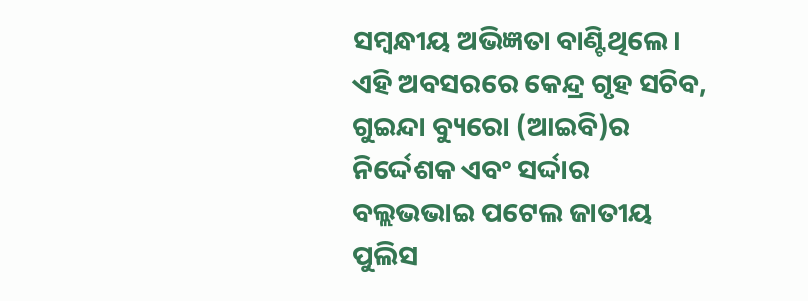ସମ୍ବନ୍ଧୀୟ ଅଭିଜ୍ଞତା ବାଣ୍ଟିଥିଲେ। ଏହି ଅବସରରେ କେନ୍ଦ୍ର ଗୃହ ସଚିବ, ଗୁଇନ୍ଦା ବ୍ୟୁରୋ (ଆଇବି)ର ନିର୍ଦ୍ଦେଶକ ଏବଂ ସର୍ଦ୍ଦାର ବଲ୍ଲଭଭାଇ ପଟେଲ ଜାତୀୟ ପୁଲିସ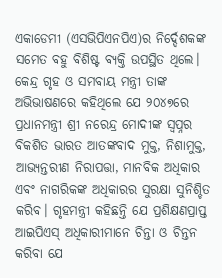ଏକାଡେମୀ (ଏସଭିପିଏନପିଏ)ର ନିର୍ଦ୍ଦେଶକଙ୍କ ସମେତ ବହୁ ବିଶିଷ୍ଟ ବ୍ୟକ୍ତି ଉପସ୍ଥିତ ଥିଲେ।
କେନ୍ଦ୍ର ଗୃହ ଓ ସମବାୟ ମନ୍ତ୍ରୀ ତାଙ୍କ ଅଭିଭାଷଣରେ କହିଥିଲେ ଯେ ୨୦୪୭ରେ ପ୍ରଧାନମନ୍ତ୍ରୀ ଶ୍ରୀ ନରେନ୍ଦ୍ର ମୋଦୀଙ୍କ ସ୍ୱପ୍ନର ବିକଶିତ ଭାରତ ଆତଙ୍କବାଦ ମୁକ୍ତ, ନିଶାମୁକ୍ତ, ଆଭ୍ୟନ୍ତରୀଣ ନିରାପତ୍ତା, ମାନବିକ ଅଧିକାର ଏବଂ ନାଗରିକଙ୍କ ଅଧିକାରର ସୁରକ୍ଷା ସୁନିଶ୍ଚିତ କରିବ। ଗୃହମନ୍ତ୍ରୀ କହିଛନ୍ତି ଯେ ପ୍ରଶିକ୍ଷଣପ୍ରାପ୍ତ ଆଇପିଏସ୍ ଅଧିକାରୀମାନେ ଚିନ୍ତା ଓ ଚିନ୍ତନ କରିବା ଯେ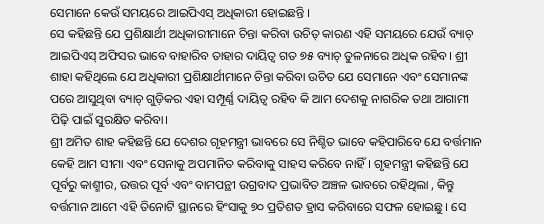ସେମାନେ କେଉଁ ସମୟରେ ଆଇପିଏସ୍ ଅଧିକାରୀ ହୋଇଛନ୍ତି ।
ସେ କହିଛନ୍ତି ଯେ ପ୍ରଶିକ୍ଷାର୍ଥୀ ଅଧିକାରୀମାନେ ଚିନ୍ତା କରିବା ଉଚିତ୍ କାରଣ ଏହି ସମୟରେ ଯେଉଁ ବ୍ୟାଚ୍ ଆଇପିଏସ୍ ଅଫିସର ଭାବେ ବାହାରିବ ତାହାର ଦାୟିତ୍ୱ ଗତ ୭୫ ବ୍ୟାଚ୍ ତୁଳନାରେ ଅଧିକ ରହିବ। ଶ୍ରୀ ଶାହା କହିଥିଲେ ଯେ ଅଧିକାରୀ ପ୍ରଶିକ୍ଷାର୍ଥୀମାନେ ଚିନ୍ତା କରିବା ଉଚିତ ଯେ ସେମାନେ ଏବଂ ସେମାନଙ୍କ ପରେ ଆସୁଥିବା ବ୍ୟାଚ୍ ଗୁଡ଼ିକର ଏହା ସମ୍ପୂର୍ଣ୍ଣ ଦାୟିତ୍ୱ ରହିବ କି ଆମ ଦେଶକୁ ନାଗରିକ ତଥା ଆଗାମୀ ପିଢ଼ି ପାଇଁ ସୁରକ୍ଷିତ କରିବା।
ଶ୍ରୀ ଅମିତ ଶାହ କହିଛନ୍ତି ଯେ ଦେଶର ଗୃହମନ୍ତ୍ରୀ ଭାବରେ ସେ ନିଶ୍ଚିତ ଭାବେ କହିପାରିବେ ଯେ ବର୍ତ୍ତମାନ କେହି ଆମ ସୀମା ଏବଂ ସେନାକୁ ଅପମାନିତ କରିବାକୁ ସାହସ କରିବେ ନାହିଁ। ଗୃହମନ୍ତ୍ରୀ କହିଛନ୍ତି ଯେ ପୂର୍ବରୁ କାଶ୍ମୀର, ଉତ୍ତର ପୂର୍ବ ଏବଂ ବାମପନ୍ଥୀ ଉଗ୍ରବାଦ ପ୍ରଭାବିତ ଅଞ୍ଚଳ ଭାବରେ ରହିଥିଲା , କିନ୍ତୁ ବର୍ତ୍ତମାନ ଆମେ ଏହି ତିନୋଟି ସ୍ଥାନରେ ହିଂସାକୁ ୭୦ ପ୍ରତିଶତ ହ୍ରାସ କରିବାରେ ସଫଳ ହୋଇଛୁ । ସେ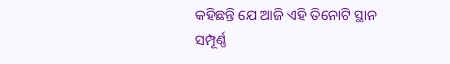କହିଛନ୍ତି ଯେ ଆଜି ଏହି ତିନୋଟି ସ୍ଥାନ ସମ୍ପୂର୍ଣ୍ଣ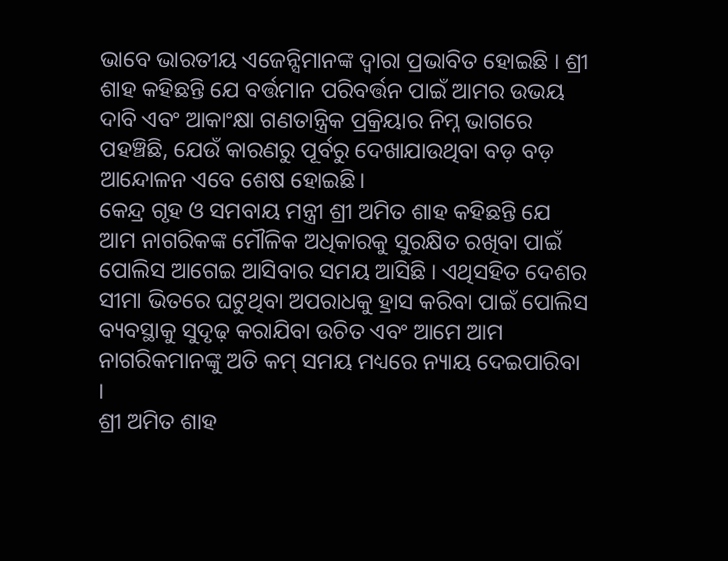ଭାବେ ଭାରତୀୟ ଏଜେନ୍ସିମାନଙ୍କ ଦ୍ୱାରା ପ୍ରଭାବିତ ହୋଇଛି । ଶ୍ରୀ ଶାହ କହିଛନ୍ତି ଯେ ବର୍ତ୍ତମାନ ପରିବର୍ତ୍ତନ ପାଇଁ ଆମର ଉଭୟ ଦାବି ଏବଂ ଆକାଂକ୍ଷା ଗଣତାନ୍ତ୍ରିକ ପ୍ରକ୍ରିୟାର ନିମ୍ନ ଭାଗରେ ପହଞ୍ଚିଛି, ଯେଉଁ କାରଣରୁ ପୂର୍ବରୁ ଦେଖାଯାଉଥିବା ବଡ଼ ବଡ଼ ଆନ୍ଦୋଳନ ଏବେ ଶେଷ ହୋଇଛି।
କେନ୍ଦ୍ର ଗୃହ ଓ ସମବାୟ ମନ୍ତ୍ରୀ ଶ୍ରୀ ଅମିତ ଶାହ କହିଛନ୍ତି ଯେ ଆମ ନାଗରିକଙ୍କ ମୌଳିକ ଅଧିକାରକୁ ସୁରକ୍ଷିତ ରଖିବା ପାଇଁ ପୋଲିସ ଆଗେଇ ଆସିବାର ସମୟ ଆସିଛି । ଏଥିସହିତ ଦେଶର ସୀମା ଭିତରେ ଘଟୁଥିବା ଅପରାଧକୁ ହ୍ରାସ କରିବା ପାଇଁ ପୋଲିସ ବ୍ୟବସ୍ଥାକୁ ସୁଦୃଢ଼ କରାଯିବା ଉଚିତ ଏବଂ ଆମେ ଆମ ନାଗରିକମାନଙ୍କୁ ଅତି କମ୍ ସମୟ ମଧ୍ୟରେ ନ୍ୟାୟ ଦେଇପାରିବା ।
ଶ୍ରୀ ଅମିତ ଶାହ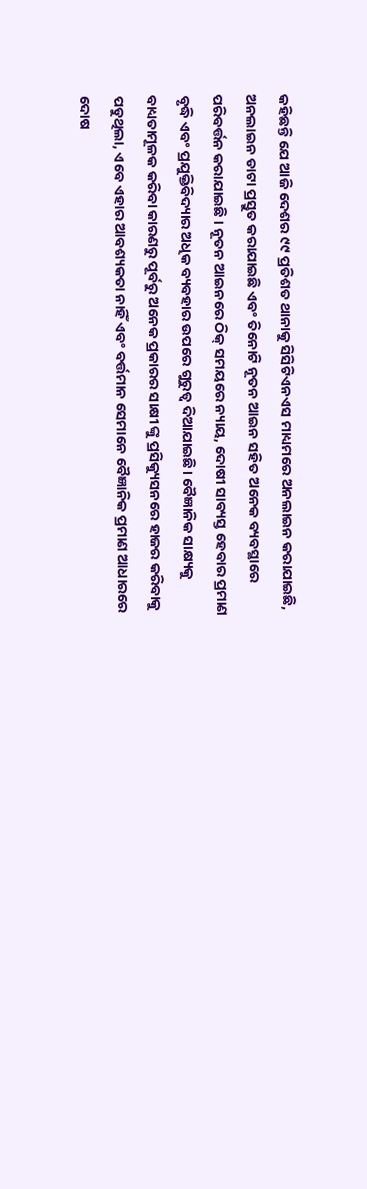କହିଛନ୍ତି ଯେ ଆଜି ଦେଶର ୯୯ ପ୍ରତିଶତ ଥାନାକୁ ସିସିଟିଏନଏସ ମାଧ୍ୟମରେ ଅନଲାଇନ କରାଯାଇଛି, ଅନଲାଇନ ଡାଟା ପ୍ରସ୍ତୁତ କରାଯାଇଛି ଏବଂ ତିନୋଟି ନୂତନ ଆଇନ ସହିତ ଅନେକ ବ୍ୟବସ୍ଥାରେ ପରିବର୍ତ୍ତନ କରାଯାଇଛି । ନୂତନ ଆଇନରେ ଠିକ୍ ସମୟରେ ନ୍ୟାୟ, ଦୋଷୀ ସାବ୍ୟସ୍ତ ହେବାର ପ୍ରମାଣ ବୃଦ୍ଧି ଏବଂ ପ୍ରଯୁକ୍ତିବିଦ୍ୟାର ଅଧିକ ବ୍ୟବହାର ଉପରେ ଗୁରୁତ୍ୱ ଦିଆଯାଇଛି। ବୈଜ୍ଞାନିକ ସାକ୍ଷ୍ୟକୁ ବାଧ୍ୟତାମୂଳକ କରିବା କାରଣରୁ ପୂର୍ବରୁ ଅନେକ ପ୍ରକାରର ସାକ୍ଷୀ ଙ୍କୁ ପ୍ରସିକ୍ୟୁସନରେ ହାଜର କରିବାକୁ ପଡୁଥିଲା, ଏବେ ଏହାର ଆବଶ୍ୟକତା ନାହିଁ ଏବଂ ବର୍ତ୍ତମାନ ସେମାନେ ବୈଜ୍ଞାନିକ ପ୍ରମାଣ ଆଧାରରେ ଦୋଷ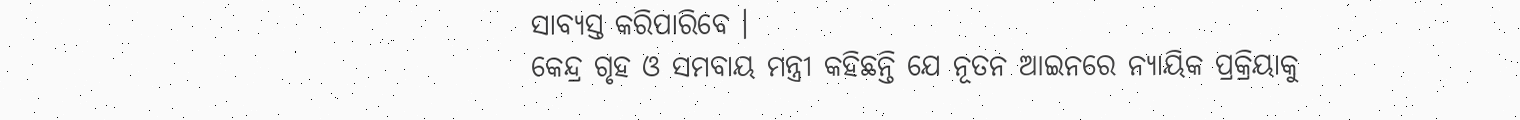ସାବ୍ୟସ୍ତ କରିପାରିବେ ।
କେନ୍ଦ୍ର ଗୃହ ଓ ସମବାୟ ମନ୍ତ୍ରୀ କହିଛନ୍ତି ଯେ ନୂତନ ଆଇନରେ ନ୍ୟାୟିକ ପ୍ରକ୍ରିୟାକୁ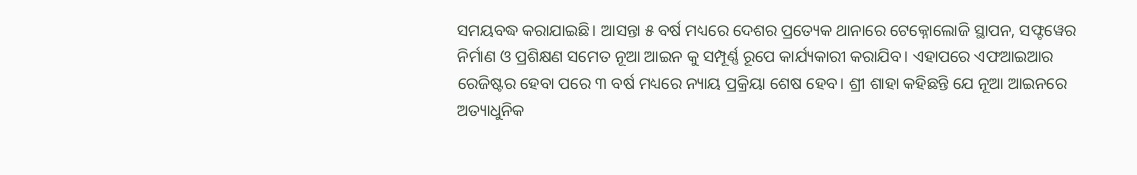ସମୟବଦ୍ଧ କରାଯାଇଛି। ଆସନ୍ତା ୫ ବର୍ଷ ମଧ୍ୟରେ ଦେଶର ପ୍ରତ୍ୟେକ ଥାନାରେ ଟେକ୍ନୋଲୋଜି ସ୍ଥାପନ, ସଫ୍ଟୱେର ନିର୍ମାଣ ଓ ପ୍ରଶିକ୍ଷଣ ସମେତ ନୂଆ ଆଇନ କୁ ସମ୍ପୂର୍ଣ୍ଣ ରୂପେ କାର୍ଯ୍ୟକାରୀ କରାଯିବ। ଏହାପରେ ଏଫଆଇଆର ରେଜିଷ୍ଟର ହେବା ପରେ ୩ ବର୍ଷ ମଧ୍ୟରେ ନ୍ୟାୟ ପ୍ରକ୍ରିୟା ଶେଷ ହେବ। ଶ୍ରୀ ଶାହା କହିଛନ୍ତି ଯେ ନୂଆ ଆଇନରେ ଅତ୍ୟାଧୁନିକ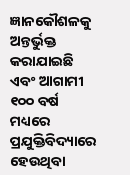ଜ୍ଞାନକୌଶଳକୁ ଅନ୍ତର୍ଭୁକ୍ତ କରାଯାଇଛି ଏବଂ ଆଗାମୀ ୧୦୦ ବର୍ଷ ମଧ୍ୟରେ ପ୍ରଯୁକ୍ତିବିଦ୍ୟାରେ ହେଉଥିବା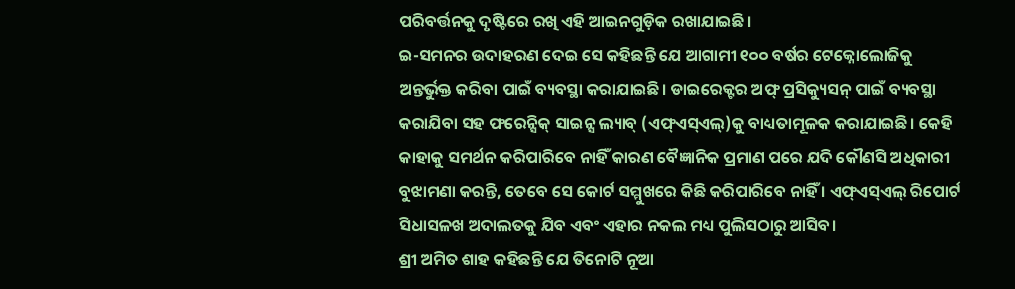ପରିବର୍ତ୍ତନକୁ ଦୃଷ୍ଟିରେ ରଖି ଏହି ଆଇନଗୁଡ଼ିକ ରଖାଯାଇଛି।
ଇ-ସମନର ଉଦାହରଣ ଦେଇ ସେ କହିଛନ୍ତି ଯେ ଆଗାମୀ ୧୦୦ ବର୍ଷର ଟେକ୍ନୋଲୋଜିକୁ ଅନ୍ତର୍ଭୁକ୍ତ କରିବା ପାଇଁ ବ୍ୟବସ୍ଥା କରାଯାଇଛି। ଡାଇରେକ୍ଟର ଅଫ୍ ପ୍ରସିକ୍ୟୁସନ୍ ପାଇଁ ବ୍ୟବସ୍ଥା କରାଯିବା ସହ ଫରେନ୍ସିକ୍ ସାଇନ୍ସ ଲ୍ୟାବ୍ (ଏଫ୍ଏସ୍ଏଲ୍)କୁ ବାଧ୍ୟତାମୂଳକ କରାଯାଇଛି। କେହି କାହାକୁ ସମର୍ଥନ କରିପାରିବେ ନାହିଁ କାରଣ ବୈଜ୍ଞାନିକ ପ୍ରମାଣ ପରେ ଯଦି କୌଣସି ଅଧିକାରୀ ବୁଝାମଣା କରନ୍ତି, ତେବେ ସେ କୋର୍ଟ ସମ୍ମୁଖରେ କିଛି କରିପାରିବେ ନାହିଁ । ଏଫ୍ଏସ୍ଏଲ୍ ରିପୋର୍ଟ ସିଧାସଳଖ ଅଦାଲତକୁ ଯିବ ଏବଂ ଏହାର ନକଲ ମଧ୍ୟ ପୁଲିସଠାରୁ ଆସିବ।
ଶ୍ରୀ ଅମିତ ଶାହ କହିଛନ୍ତି ଯେ ତିନୋଟି ନୂଆ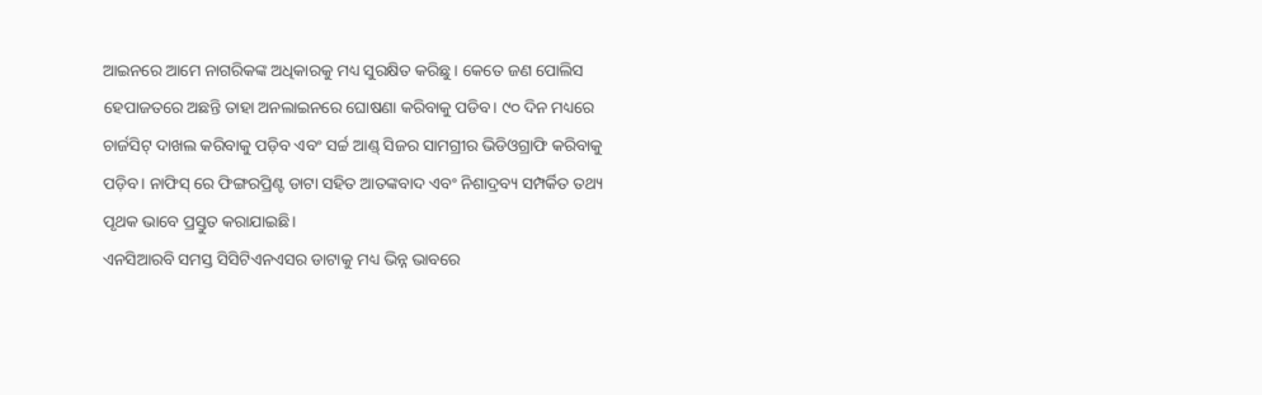ଆଇନରେ ଆମେ ନାଗରିକଙ୍କ ଅଧିକାରକୁ ମଧ୍ୟ ସୁରକ୍ଷିତ କରିଛୁ । କେତେ ଜଣ ପୋଲିସ ହେପାଜତରେ ଅଛନ୍ତି ତାହା ଅନଲାଇନରେ ଘୋଷଣା କରିବାକୁ ପଡିବ। ୯୦ ଦିନ ମଧ୍ୟରେ ଚାର୍ଜସିଟ୍ ଦାଖଲ କରିବାକୁ ପଡ଼ିବ ଏବଂ ସର୍ଚ୍ଚ ଆଣ୍ଡ୍ ସିଜର ସାମଗ୍ରୀର ଭିଡିଓଗ୍ରାଫି କରିବାକୁ ପଡ଼ିବ। ନାଫିସ୍ ରେ ଫିଙ୍ଗରପ୍ରିଣ୍ଟ ଡାଟା ସହିତ ଆତଙ୍କବାଦ ଏବଂ ନିଶାଦ୍ରବ୍ୟ ସମ୍ପର୍କିତ ତଥ୍ୟ ପୃଥକ ଭାବେ ପ୍ରସ୍ତୁତ କରାଯାଇଛି।
ଏନସିଆରବି ସମସ୍ତ ସିସିଟିଏନଏସର ଡାଟାକୁ ମଧ୍ୟ ଭିନ୍ନ ଭାବରେ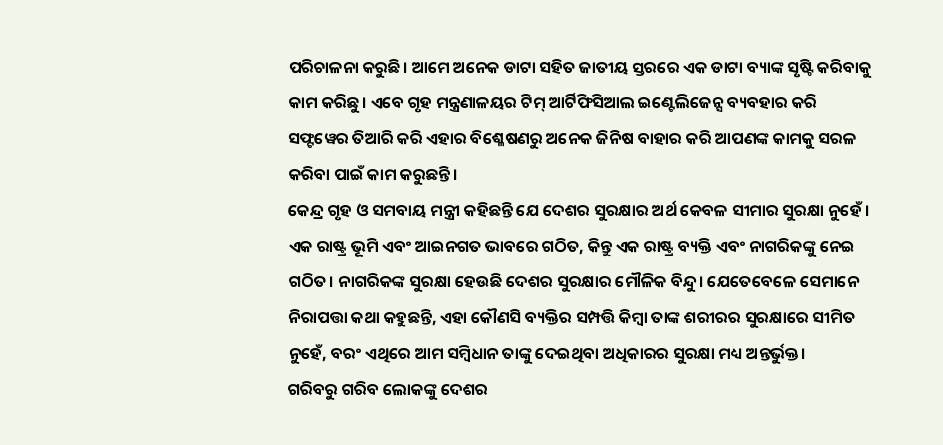ପରିଚାଳନା କରୁଛି। ଆମେ ଅନେକ ଡାଟା ସହିତ ଜାତୀୟ ସ୍ତରରେ ଏକ ଡାଟା ବ୍ୟାଙ୍କ ସୃଷ୍ଟି କରିବାକୁ କାମ କରିଛୁ। ଏବେ ଗୃହ ମନ୍ତ୍ରଣାଳୟର ଟିମ୍ ଆର୍ଟିଫିସିଆଲ ଇଣ୍ଟେଲିଜେନ୍ସ ବ୍ୟବହାର କରି ସଫ୍ଟୱେର ତିଆରି କରି ଏହାର ବିଶ୍ଳେଷଣରୁ ଅନେକ ଜିନିଷ ବାହାର କରି ଆପଣଙ୍କ କାମକୁ ସରଳ କରିବା ପାଇଁ କାମ କରୁଛନ୍ତି।
କେନ୍ଦ୍ର ଗୃହ ଓ ସମବାୟ ମନ୍ତ୍ରୀ କହିଛନ୍ତି ଯେ ଦେଶର ସୁରକ୍ଷାର ଅର୍ଥ କେବଳ ସୀମାର ସୁରକ୍ଷା ନୁହେଁ । ଏକ ରାଷ୍ଟ୍ର ଭୂମି ଏବଂ ଆଇନଗତ ଭାବରେ ଗଠିତ, କିନ୍ତୁ ଏକ ରାଷ୍ଟ୍ର ବ୍ୟକ୍ତି ଏବଂ ନାଗରିକଙ୍କୁ ନେଇ ଗଠିତ। ନାଗରିକଙ୍କ ସୁରକ୍ଷା ହେଉଛି ଦେଶର ସୁରକ୍ଷାର ମୌଳିକ ବିନ୍ଦୁ। ଯେତେବେଳେ ସେମାନେ ନିରାପତ୍ତା କଥା କହୁଛନ୍ତି, ଏହା କୌଣସି ବ୍ୟକ୍ତିର ସମ୍ପତ୍ତି କିମ୍ବା ତାଙ୍କ ଶରୀରର ସୁରକ୍ଷାରେ ସୀମିତ ନୁହେଁ, ବରଂ ଏଥିରେ ଆମ ସମ୍ବିଧାନ ତାଙ୍କୁ ଦେଇଥିବା ଅଧିକାରର ସୁରକ୍ଷା ମଧ୍ୟ ଅନ୍ତର୍ଭୁକ୍ତ।
ଗରିବରୁ ଗରିବ ଲୋକଙ୍କୁ ଦେଶର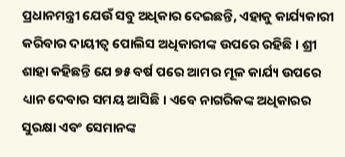ପ୍ରଧାନମନ୍ତ୍ରୀ ଯେଉଁ ସବୁ ଅଧିକାର ଦେଇଛନ୍ତି, ଏହାକୁ କାର୍ଯ୍ୟକାରୀ କରିବାର ଦାୟୀତ୍ବ ପୋଲିସ ଅଧିକାରୀଙ୍କ ଉପରେ ରହିଛି। ଶ୍ରୀ ଶାହା କହିଛନ୍ତି ଯେ ୭୫ ବର୍ଷ ପରେ ଆମର ମୂଳ କାର୍ଯ୍ୟ ଉପରେ ଧ୍ୟାନ ଦେବାର ସମୟ ଆସିଛି। ଏବେ ନାଗରିକଙ୍କ ଅଧିକାରର ସୁରକ୍ଷା ଏବଂ ସେମାନଙ୍କ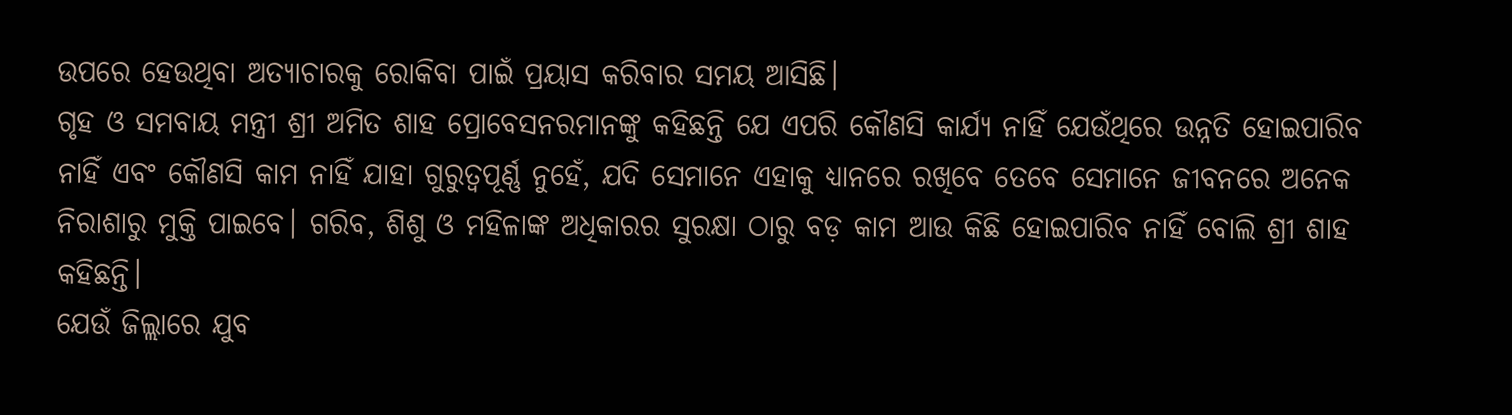ଉପରେ ହେଉଥିବା ଅତ୍ୟାଚାରକୁ ରୋକିବା ପାଇଁ ପ୍ରୟାସ କରିବାର ସମୟ ଆସିଛି।
ଗୃହ ଓ ସମବାୟ ମନ୍ତ୍ରୀ ଶ୍ରୀ ଅମିତ ଶାହ ପ୍ରୋବେସନରମାନଙ୍କୁ କହିଛନ୍ତି ଯେ ଏପରି କୌଣସି କାର୍ଯ୍ୟ ନାହିଁ ଯେଉଁଥିରେ ଉନ୍ନତି ହୋଇପାରିବ ନାହିଁ ଏବଂ କୌଣସି କାମ ନାହିଁ ଯାହା ଗୁରୁତ୍ୱପୂର୍ଣ୍ଣ ନୁହେଁ, ଯଦି ସେମାନେ ଏହାକୁ ଧ୍ୟାନରେ ରଖିବେ ତେବେ ସେମାନେ ଜୀବନରେ ଅନେକ ନିରାଶାରୁ ମୁକ୍ତି ପାଇବେ। ଗରିବ, ଶିଶୁ ଓ ମହିଳାଙ୍କ ଅଧିକାରର ସୁରକ୍ଷା ଠାରୁ ବଡ଼ କାମ ଆଉ କିଛି ହୋଇପାରିବ ନାହିଁ ବୋଲି ଶ୍ରୀ ଶାହ କହିଛନ୍ତି।
ଯେଉଁ ଜିଲ୍ଲାରେ ଯୁବ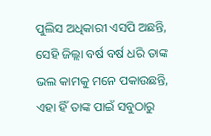ପୁଲିସ ଅଧିକାରୀ ଏସପି ଅଛନ୍ତି, ସେହି ଜିଲ୍ଲା ବର୍ଷ ବର୍ଷ ଧରି ତାଙ୍କ ଭଲ କାମକୁ ମନେ ପକାଉଛନ୍ତି, ଏହା ହିଁ ତାଙ୍କ ପାଇଁ ସବୁଠାରୁ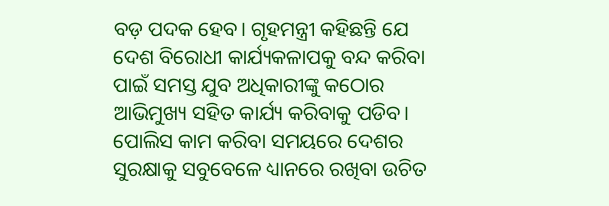ବଡ଼ ପଦକ ହେବ। ଗୃହମନ୍ତ୍ରୀ କହିଛନ୍ତି ଯେ ଦେଶ ବିରୋଧୀ କାର୍ଯ୍ୟକଳାପକୁ ବନ୍ଦ କରିବା ପାଇଁ ସମସ୍ତ ଯୁବ ଅଧିକାରୀଙ୍କୁ କଠୋର ଆଭିମୁଖ୍ୟ ସହିତ କାର୍ଯ୍ୟ କରିବାକୁ ପଡିବ। ପୋଲିସ କାମ କରିବା ସମୟରେ ଦେଶର ସୁରକ୍ଷାକୁ ସବୁବେଳେ ଧ୍ୟାନରେ ରଖିବା ଉଚିତ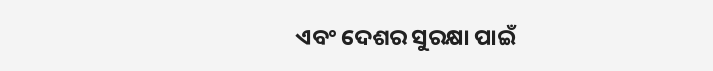ଏବଂ ଦେଶର ସୁରକ୍ଷା ପାଇଁ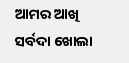ଆମର ଆଖି ସର୍ବଦା ଖୋଲା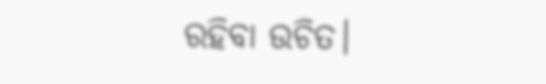ରହିବା ଉଚିତ।